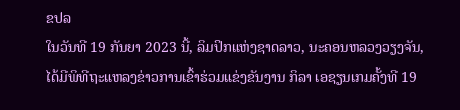ຂປລ
ໃນວັນທີ 19 ກັນຍາ 2023 ນີ້, ລິມປິກແຫ່ງຊາດລາວ, ນະຄອນຫລວງວຽງຈັນ, ໄດ້ມີພິທີຖະແຫລງຂ່າວການເຂົ້າຮ່ວມແຂ່ງຂັນງານ ກິລາ ເອຊຽນເກມຄັ້ງທີ 19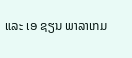ແລະ ເອ ຊຽນ ພາລາເກມ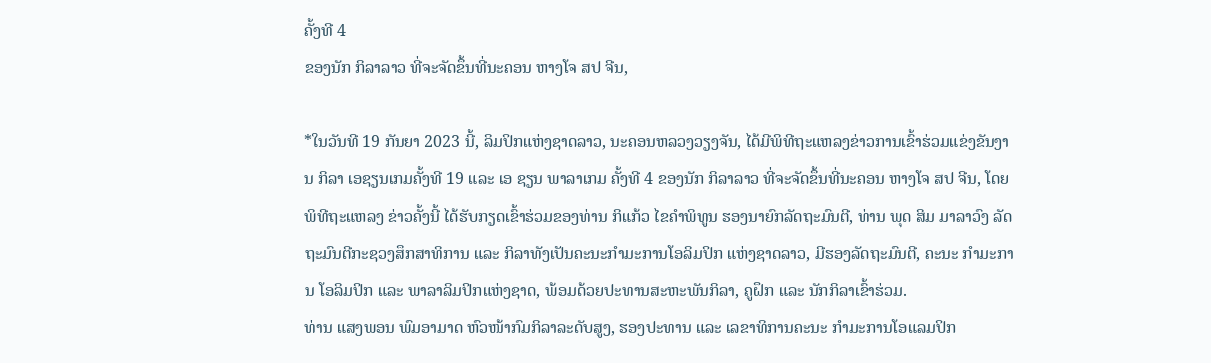ຄັ້ງທີ 4
ຂອງນັກ ກິລາລາວ ທີ່ຈະຈັດຂຶ້ນທີ່ນະຄອນ ຫາງໂຈ ສປ ຈີນ,

*ໃນວັນທີ 19 ກັນຍາ 2023 ນີ້, ລິມປິກແຫ່ງຊາດລາວ, ນະຄອນຫລວງວຽງຈັນ, ໄດ້ມີພິທີຖະແຫລງຂ່າວການເຂົ້າຮ່ວມແຂ່ງຂັນງານ ກິລາ ເອຊຽນເກມຄັ້ງທີ 19 ແລະ ເອ ຊຽນ ພາລາເກມ ຄັ້ງທີ 4 ຂອງນັກ ກິລາລາວ ທີ່ຈະຈັດຂຶ້ນທີ່ນະຄອນ ຫາງໂຈ ສປ ຈີນ, ໂດຍພິທີຖະແຫລງ ຂ່າວຄັ້ງນີ້ ໄດ້ຮັບກຽດເຂົ້າຮ່ວມຂອງທ່ານ ກິແກ້ວ ໄຂຄໍາພິທູນ ຮອງນາຍົກລັດຖະມົນຕີ, ທ່ານ ພຸດ ສິມ ມາລາວົງ ລັດຖະມົນຕີກະຊວງສຶກສາທິການ ແລະ ກິລາທັງເປັນຄະນະກໍາມະການໂອລິມປິກ ແຫ່ງຊາດລາວ, ມີຮອງລັດຖະມົນຕີ, ຄະນະ ກໍາມະການ ໂອລິມປິກ ແລະ ພາລາລິມປິກແຫ່ງຊາດ, ພ້ອມດ້ວຍປະທານສະຫະພັນກິລາ, ຄູຝຶກ ແລະ ນັກກິລາເຂົ້າຮ່ວມ.
ທ່ານ ແສງພອນ ພົມອາມາດ ຫົວໜ້າກົມກິລາລະດັບສູງ, ຮອງປະທານ ແລະ ເລຂາທິການຄະນະ ກຳມະການໂອແລມປິກ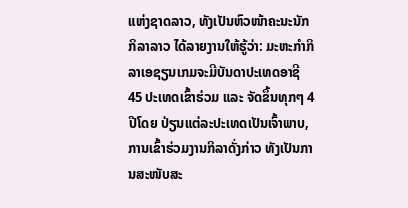ແຫ່ງຊາດລາວ, ທັງເປັນຫົວໜ້າຄະນະນັກກິລາລາວ ໄດ້ລາຍງານໃຫ້ຮູ້ວ່າ: ມະຫະກໍາກິລາເອຊຽນເກມຈະມີບັນດາປະເທດອາຊີ 45 ປະເທດເຂົ້າຮ່ວມ ແລະ ຈັດຂຶ້ນທຸກໆ 4 ປີໂດຍ ປ່ຽນແຕ່ລະປະເທດເປັນເຈົ້າພາບ, ການເຂົ້າຮ່ວມງານກິລາດັ່ງກ່າວ ທັງເປັນການສະໜັບສະ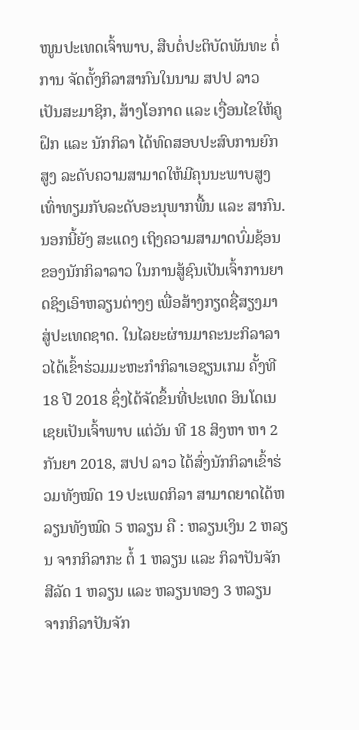ໜູນປະເທດເຈົ້າພາບ, ສືບຕໍ່ປະຕິບັດພັນທະ ຕໍ່ການ ຈັດຕັ້ງກິລາສາກົນໃນນາມ ສປປ ລາວ ເປັນສະມາຊິກ, ສ້າງໂອກາດ ແລະ ເງື່ອນໄຂໃຫ້ຄູຝຶກ ແລະ ນັກກິລາ ໄດ້ທົດສອບປະສົບການຍົກສູງ ລະດັບຄວາມສາມາດໃຫ້ມີຄຸນນະພາບສູງເທົ່າທຽມກັບລະດັບອະນຸພາກພື້ນ ແລະ ສາກົນ. ນອກນີ້ຍັງ ສະແດງ ເຖິງຄວາມສາມາດບົ່ມຊ້ອນຂອງນັກກິລາລາວ ໃນການສູ້ຊົນເປັນເຈົ້າການຍາດຊິງເອົາຫລຽນຕ່າງໆ ເພື່ອສ້າງກຽດຊື່ສຽງມາສູ່ປະເທດຊາດ. ໃນໄລຍະຜ່ານມາຄະນະກິລາລາວໄດ້ເຂົ້າຮ່ວມມະຫະກຳກິລາເອຊຽນເກມ ຄັ້ງທີ 18 ປີ 2018 ຊຶ່ງໄດ້ຈັດຂຶ້ນທີ່ປະເທດ ອິນໂດເນເຊຍເປັນເຈົ້າພາບ ແຕ່ວັນ ທີ 18 ສິງຫາ ຫາ 2 ກັນຍາ 2018, ສປປ ລາວ ໄດ້ສົ່ງນັກກິລາເຂົ້າຮ່ວມທັງໝົດ 19 ປະເພດກິລາ ສາມາດຍາດໄດ້ຫລຽນທັງໝົດ 5 ຫລຽນ ຄື : ຫລຽນເງິນ 2 ຫລຽນ ຈາກກິລາກະ ຕໍ້ 1 ຫລຽນ ແລະ ກິລາປັນຈັກສີລັດ 1 ຫລຽນ ແລະ ຫລຽນທອງ 3 ຫລຽນ ຈາກກິລາປັນຈັກ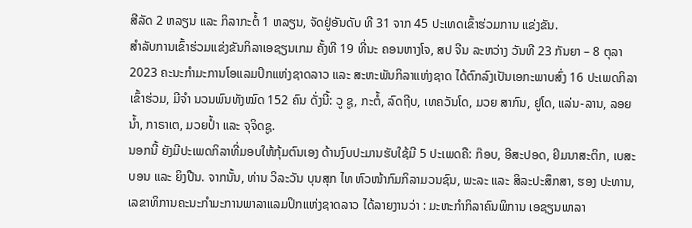ສີລັດ 2 ຫລຽນ ແລະ ກິລາກະຕໍ້ 1 ຫລຽນ, ຈັດຢູ່ອັນດັບ ທີ 31 ຈາກ 45 ປະເທດເຂົ້າຮ່ວມການ ແຂ່ງຂັນ.
ສໍາລັບການເຂົ້າຮ່ວມແຂ່ງຂັນກິລາເອຊຽນເກມ ຄັ້ງທີ 19 ທີ່ນະ ຄອນຫາງໂຈ, ສປ ຈີນ ລະຫວ່າງ ວັນທີ 23 ກັນຍາ – 8 ຕຸລາ 2023 ຄະນະກຳມະການໂອແລມປິກແຫ່ງຊາດລາວ ແລະ ສະຫະພັນກິລາແຫ່ງຊາດ ໄດ້ຕົກລົງເປັນເອກະພາບສົ່ງ 16 ປະເພດກິລາ ເຂົ້າຮ່ວມ, ມີຈໍາ ນວນພົນທັງໝົດ 152 ຄົນ ດັ່ງນີ້: ວູ ຊູ, ກະຕ້ໍ, ລົດຖີບ, ເທຄວັນໂດ, ມວຍ ສາກົນ, ຢູໂດ, ແລ່ນ-ລານ, ລອຍນໍ້າ, ກາຣາເຕ, ມວຍປໍ້າ ແລະ ຈຸຈິດຊູ.
ນອກນີ້ ຍັງມີປະເພດກິລາທີ່ມອບໃຫ້ກຸ້ມຕົນເອງ ດ້ານງົບປະມານຮັບໃຊ້ມີ 5 ປະເພດຄື: ກ໊ອບ, ອີສະປອດ, ຢິມນາສະຕິກ, ເບສະບອນ ແລະ ຍິງປືນ. ຈາກນັ້ນ, ທ່ານ ວິລະວັນ ບຸນສຸກ ໄທ ຫົວໜ້າກົມກິລາມວນຊົນ, ພະລະ ແລະ ສິລະປະສຶກສາ, ຮອງ ປະທານ, ເລຂາທິການຄະນະກຳມະການພາລາແລມປິກແຫ່ງຊາດລາວ ໄດ້ລາຍງານວ່າ : ມະຫະກຳກິລາຄົນພິການ ເອຊຽນພາລາ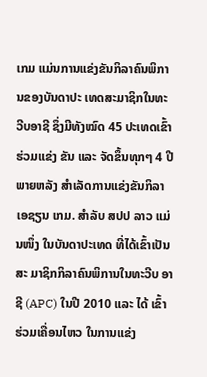ເກມ ແມ່ນການແຂ່ງຂັນກິລາຄົນພິການຂອງບັນດາປະ ເທດສະມາຊິກໃນທະວີບອາຊີ ຊຶ່ງມີທັງໝົດ 45 ປະເທດເຂົ້າຮ່ວມແຂ່ງ ຂັນ ແລະ ຈັດຂຶ້ນທຸກໆ 4 ປີ ພາຍຫລັງ ສຳເລັດການແຂ່ງຂັນກິລາເອຊຽນ ເກມ. ສຳລັບ ສປປ ລາວ ແມ່ນໜຶ່ງ ໃນບັນດາປະເທດ ທີ່ໄດ້ເຂົ້າເປັນສະ ມາຊິກກິລາຄົນພິການໃນທະວີບ ອາຊີ (APC) ໃນປີ 2010 ແລະ ໄດ້ ເຂົ້າຮ່ວມເຄື່ອນໄຫວ ໃນການແຂ່ງ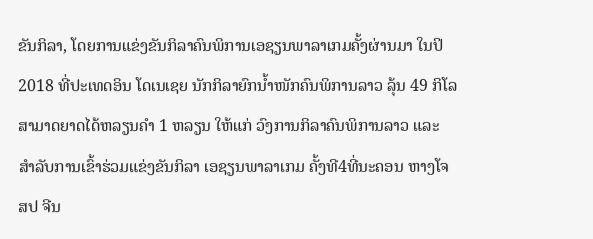ຂັນກິລາ, ໂດຍການແຂ່ງຂັນກິລາຄົນພິການເອຊຽນພາລາເກມຄັ້ງຜ່ານມາ ໃນປິ 2018 ທີ່ປະເທດອິນ ໂດເນເຊຍ ນັກກິລາຍົກນໍ້າໜັກຄົນພິການລາວ ລຸ້ນ 49 ກິໂລ ສາມາດຍາດໄດ້ຫລຽນຄຳ 1 ຫລຽນ ໃຫ້ແກ່ ວົງການກິລາຄົນພິການລາວ ແລະ ສໍາລັບການເຂົ້າຮ່ວມແຂ່ງຂັນກິລາ ເອຊຽນພາລາເກມ ຄັ້ງທີ4ທີ່ນະຄອນ ຫາງໂຈ ສປ ຈີນ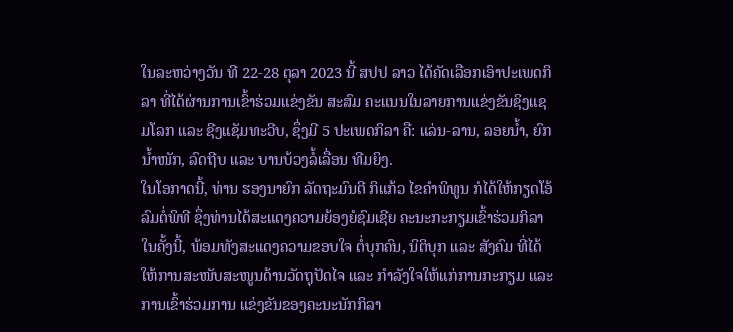ໃນລະຫວ່າງວັນ ທີ 22-28 ຕຸລາ 2023 ນີ້ ສປປ ລາວ ໄດ້ຄັດເລືອກເອົາປະເພດກິລາ ທີ່ໄດ້ຜ່ານການເຂົ້າຮ່ວມແຂ່ງຂັນ ສະສົມ ຄະແນນໃນລາຍການແຂ່ງຂັນຊິງແຊມໂລກ ແລະ ຊີງແຊັມທະວີບ, ຊຶ່ງມີ 5 ປະເພດກິລາ ຄື: ແລ່ນ-ລານ, ລອຍນ້ຳ, ຍົກນ້ຳໜັກ, ລົດຖີບ ແລະ ບານບ້ວງລໍ້ເລື່ອນ ທີມຍິງ.
ໃນໂອກາດນີ້, ທ່ານ ຮອງນາຍົກ ລັດຖະມົນຕີ ກິແກ້ວ ໄຂຄໍາພິທູນ ກໍໄດ້ໃຫ້ກຽດໂອ້ລົມຕໍ່ພິທີ ຊຶ່ງທ່ານໄດ້ສະແດງຄວາມຍ້ອງຍໍຊົມເຊີຍ ຄະນະກະກຽມເຂົ້າຮ່ວມກິລາໃນຄັ້ງນີ້, ພ້ອມທັງສະແດງຄວາມຂອບໃຈ ຕໍ່ບຸກຄົນ, ນິຕິບຸກ ແລະ ສັງຄົມ ທີ່ໄດ້ ໃຫ້ການສະໜັບສະໜູນດ້ານວັດຖຸປັດໄຈ ແລະ ກຳລັງໃຈໃຫ້ແກ່ການກະກຽມ ແລະ ການເຂົ້າຮ່ວມການ ແຂ່ງຂັນຂອງຄະນະນັກກິລາ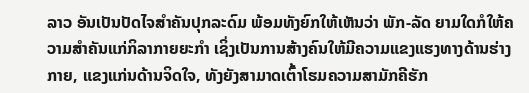ລາວ ອັນເປັນປັດໄຈສຳຄັນປຸກລະດົມ ພ້ອມທັງຍົກໃຫ້ເຫັນວ່າ ພັກ-ລັດ ຍາມໃດກໍໃຫ້ຄວາມສໍາຄັນແກ່ກິລາກາຍຍະກໍາ ເຊິ່ງເປັນການສ້າງຄົນໃຫ້ມີຄວາມແຂງແຮງທາງດ້ານຮ່າງກາຍ, ແຂງແກ່ນດ້ານຈິດໃຈ, ທັງຍັງສາມາດເຕົ້າໂຮມຄວາມສາມັກຄີຮັກ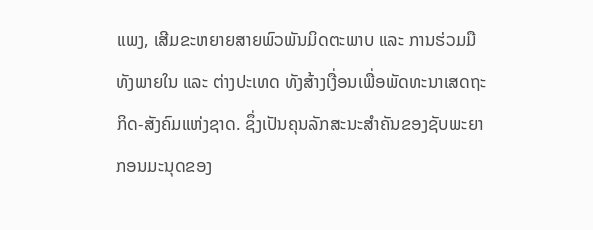ແພງ, ເສີມຂະຫຍາຍສາຍພົວພັນມິດຕະພາບ ແລະ ການຮ່ວມມື ທັງພາຍໃນ ແລະ ຕ່າງປະເທດ ທັງສ້າງເງື່ອນເພື່ອພັດທະນາເສດຖະກິດ-ສັງຄົມແຫ່ງຊາດ. ຊຶ່ງເປັນຄຸນລັກສະນະສຳຄັນຂອງຊັບພະຍາກອນມະນຸດຂອງ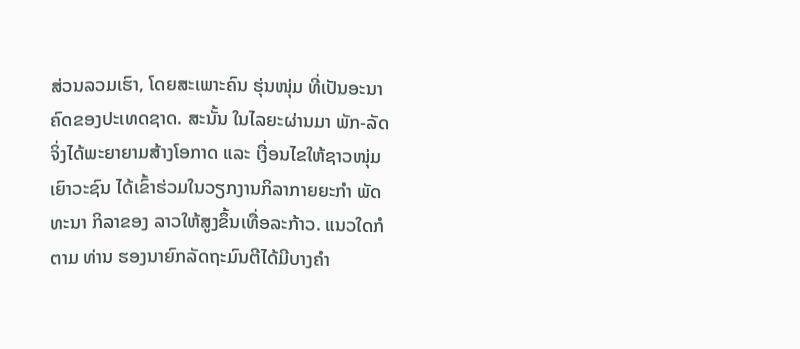ສ່ວນລວມເຮົາ, ໂດຍສະເພາະຄົນ ຮຸ່ນໜຸ່ມ ທີ່ເປັນອະນາຄົດຂອງປະເທດຊາດ. ສະນັ້ນ ໃນໄລຍະຜ່ານມາ ພັກ-ລັດ ຈິ່ງໄດ້ພະຍາຍາມສ້າງໂອກາດ ແລະ ເງື່ອນໄຂໃຫ້ຊາວໜຸ່ມເຍົາວະຊົນ ໄດ້ເຂົ້າຮ່ວມໃນວຽກງານກິລາກາຍຍະກໍາ ພັດທະນາ ກິລາຂອງ ລາວໃຫ້ສູງຂຶ້ນເທື່ອລະກ້າວ. ແນວໃດກໍຕາມ ທ່ານ ຮອງນາຍົກລັດຖະມົນຕີໄດ້ມີບາງຄໍາ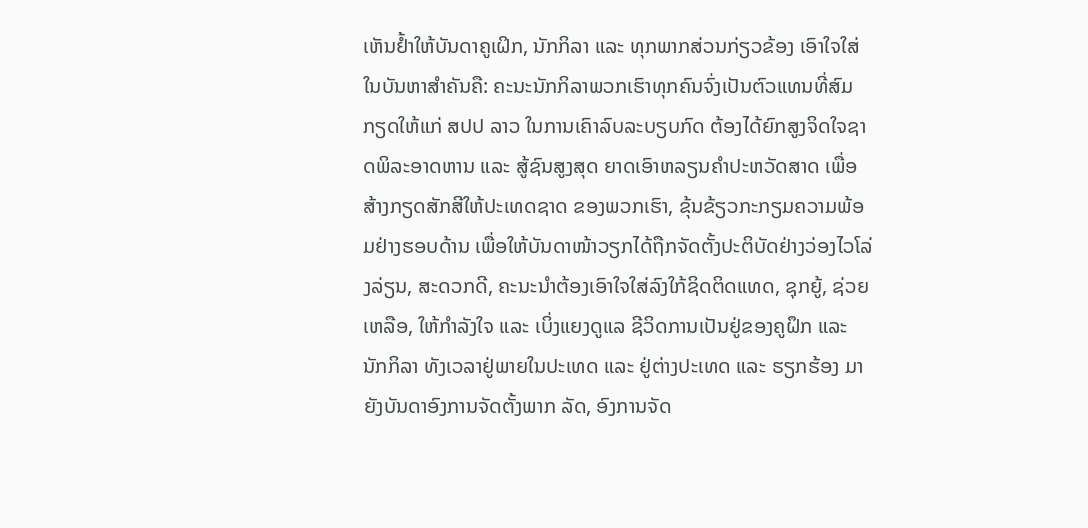ເຫັນຢໍ້າໃຫ້ບັນດາຄູເຝິກ, ນັກກິລາ ແລະ ທຸກພາກສ່ວນກ່ຽວຂ້ອງ ເອົາໃຈໃສ່ໃນບັນຫາສໍາຄັນຄື: ຄະນະນັກກິລາພວກເຮົາທຸກຄົນຈົ່ງເປັນຕົວແທນທີ່ສົມກຽດໃຫ້ແກ່ ສປປ ລາວ ໃນການເຄົາລົບລະບຽບກົດ ຕ້ອງໄດ້ຍົກສູງຈິດໃຈຊາດພິລະອາດຫານ ແລະ ສູ້ຊົນສູງສຸດ ຍາດເອົາຫລຽນຄຳປະຫວັດສາດ ເພື່ອສ້າງກຽດສັກສີໃຫ້ປະເທດຊາດ ຂອງພວກເຮົາ, ຂຸ້ນຂ້ຽວກະກຽມຄວາມພ້ອມຢ່າງຮອບດ້ານ ເພື່ອໃຫ້ບັນດາໜ້າວຽກໄດ້ຖືກຈັດຕັ້ງປະຕິບັດຢ່າງວ່ອງໄວໂລ່ງລ່ຽນ, ສະດວກດີ, ຄະນະນໍາຕ້ອງເອົາໃຈໃສ່ລົງໃກ້ຊິດຕິດແທດ, ຊຸກຍູ້, ຊ່ວຍເຫລືອ, ໃຫ້ກຳລັງໃຈ ແລະ ເບິ່ງແຍງດູແລ ຊີວິດການເປັນຢູ່ຂອງຄູຝຶກ ແລະ ນັກກິລາ ທັງເວລາຢູ່ພາຍໃນປະເທດ ແລະ ຢູ່ຕ່າງປະເທດ ແລະ ຮຽກຮ້ອງ ມາຍັງບັນດາອົງການຈັດຕັ້ງພາກ ລັດ, ອົງການຈັດ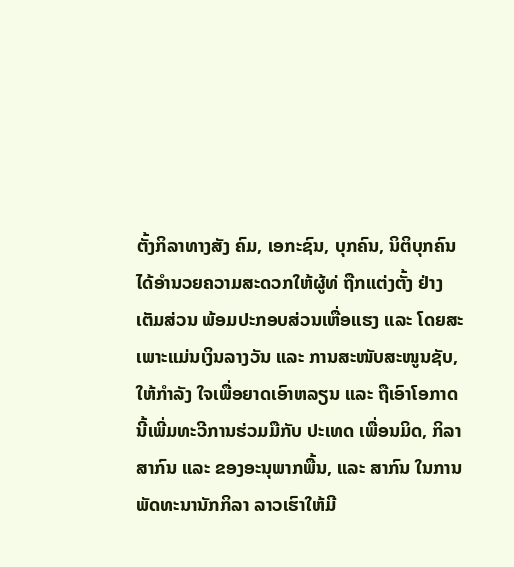ຕັ້ງກິລາທາງສັງ ຄົມ, ເອກະຊົນ, ບຸກຄົນ, ນິຕິບຸກຄົນ ໄດ້ອຳນວຍຄວາມສະດວກໃຫ້ຜູ້ທ່ ຖືກແຕ່ງຕັ້ງ ຢ່າງເຕັມສ່ວນ ພ້ອມປະກອບສ່ວນເຫື່ອແຮງ ແລະ ໂດຍສະເພາະແມ່ນເງິນລາງວັນ ແລະ ການສະໜັບສະໜູນຊັບ, ໃຫ້ກຳລັງ ໃຈເພື່ອຍາດເອົາຫລຽນ ແລະ ຖືເອົາໂອກາດນີ້ເພີ່ມທະວີການຮ່ວມມືກັບ ປະເທດ ເພື່ອນມິດ, ກິລາສາກົນ ແລະ ຂອງອະນຸພາກພື້ນ, ແລະ ສາກົນ ໃນການພັດທະນານັກກິລາ ລາວເຮົາໃຫ້ມີ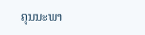ຄຸນນະພາ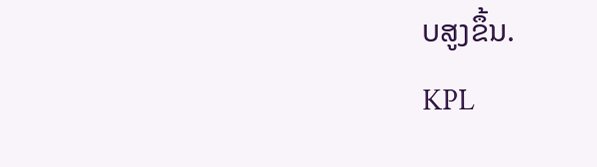ບສູງຂຶ້ນ.
KPL